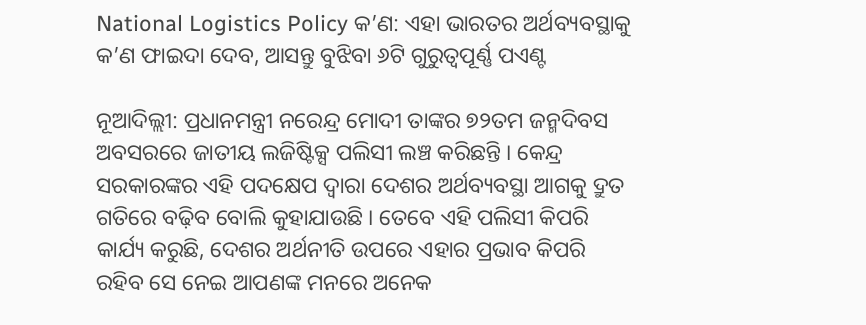National Logistics Policy କ’ଣ: ଏହା ଭାରତର ଅର୍ଥବ୍ୟବସ୍ଥାକୁ କ’ଣ ଫାଇଦା ଦେବ, ଆସନ୍ତୁ ବୁଝିବା ୬ଟି ଗୁରୁତ୍ୱପୂର୍ଣ୍ଣ ପଏଣ୍ଟ

ନୂଆଦିଲ୍ଲୀ: ପ୍ରଧାନମନ୍ତ୍ରୀ ନରେନ୍ଦ୍ର ମୋଦୀ ତାଙ୍କର ୭୨ତମ ଜନ୍ମଦିବସ ଅବସରରେ ଜାତୀୟ ଲଜିଷ୍ଟିକ୍ସ ପଲିସୀ ଲଞ୍ଚ କରିଛନ୍ତି । କେନ୍ଦ୍ର ସରକାରଙ୍କର ଏହି ପଦକ୍ଷେପ ଦ୍ୱାରା ଦେଶର ଅର୍ଥବ୍ୟବସ୍ଥା ଆଗକୁ ଦ୍ରୁତ ଗତିରେ ବଢ଼ିବ ବୋଲି କୁହାଯାଉଛି । ତେବେ ଏହି ପଲିସୀ କିପରି କାର୍ଯ୍ୟ କରୁଛି, ଦେଶର ଅର୍ଥନୀତି ଉପରେ ଏହାର ପ୍ରଭାବ କିପରି ରହିବ ସେ ନେଇ ଆପଣଙ୍କ ମନରେ ଅନେକ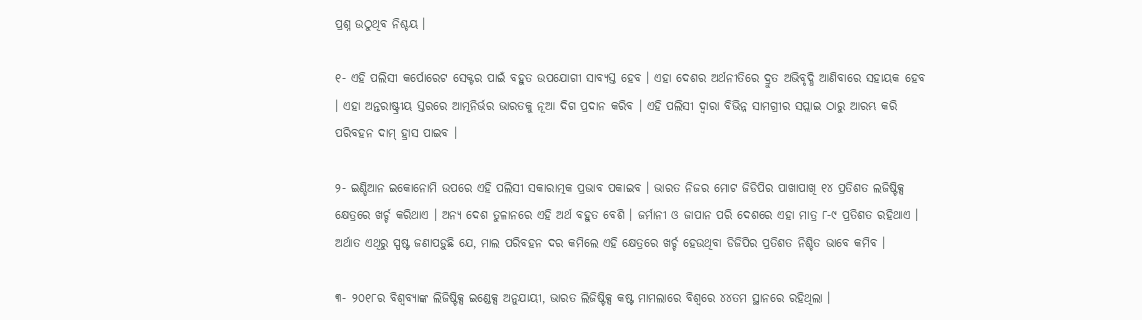ପ୍ରଶ୍ନ ଉଠୁଥିବ ନିଶ୍ଚୟ ।

୧- ଏହି ପଲିସୀ କର୍ପୋରେଟ ସେକ୍ଟର ପାଇଁ ବହୁତ ଉପଯୋଗୀ ସାବ୍ୟସ୍ତ ହେବ । ଏହା ଦେଶର ଅର୍ଥନୀତିରେ ଦ୍ରୁତ ଅଭିବୃଦ୍ଧି ଆଣିବାରେ ସହାୟକ ହେବ । ଏହା ଅନ୍ତରାଷ୍ଟ୍ରୀୟ ସ୍ତରରେ ଆତ୍ମନିର୍ଭର ଭାରତକୁ ନୂଆ ଦିଗ ପ୍ରଦାନ କରିବ । ଏହି ପଲିସୀ ଦ୍ୱାରା ବିଭିନ୍ନ ସାମଗ୍ରୀର ସପ୍ଲାଇ ଠାରୁ ଆରମ୍ଭ କରି ପରିବହନ ଦାମ୍ ହ୍ରାସ ପାଇବ ।

୨- ଇଣ୍ଡିଆନ ଇକୋନୋମି ଉପରେ ଏହି ପଲିସୀ ସକାରାତ୍ମକ ପ୍ରଭାବ ପକାଇବ । ଭାରତ ନିଜର ମୋଟ ଜିଡିପିର ପାଖାପାଖି ୧୪ ପ୍ରତିଶତ ଲଜିଷ୍ଟିକ୍ସ କ୍ଷେତ୍ରରେ ଖର୍ଚ୍ଚ କରିଥାଏ । ଅନ୍ୟ ଦେଶ ତୁଳାନରେ ଏହି ଅର୍ଥ ବହୁତ ବେଶି । ଜର୍ମାନୀ ଓ ଜାପାନ ପରି ଦେଶରେ ଏହା ମାତ୍ର ୮-୯ ପ୍ରତିଶତ ରହିଥାଏ । ଅର୍ଥାତ ଏଥିରୁ ସ୍ପଷ୍ଟ ଜଣାପଡ଼ୁଛି ଯେ, ମାଲ ପରିବହନ ଦର କମିଲେ ଏହି କ୍ଷେତ୍ରରେ ଖର୍ଚ୍ଚ ହେଉଥିବା ଡିଜିପିର ପ୍ରତିଶତ ନିଶ୍ଚିତ ଭାବେ କମିବ ।

୩- ୨୦୧୮ର ବିଶ୍ୱବ୍ୟାଙ୍କ ଲିଜିଷ୍ଟିକ୍ସ ଇଣ୍ଡେକ୍ସ ଅନୁଯାୟୀ, ଭାରତ ଲିଜିଷ୍ଟିକ୍ସ କଷ୍ଟ ମାମଲାରେ ବିଶ୍ୱରେ ୪୪ତମ ସ୍ଥାନରେ ରହିଥିଲା ।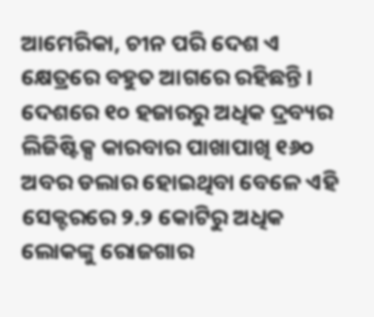ଆମେରିକା, ଚୀନ ପରି ଦେଶ ଏ କ୍ଷେତ୍ରରେ ବହୁତ ଆଗରେ ରହିଛନ୍ତି । ଦେଶରେ ୧୦ ହଜାରରୁ ଅଧିକ ଦ୍ରବ୍ୟର ଲିଜିଷ୍ଟିକ୍ସ କାରବାର ପାଖାପାଖି ୧୬୦ ଅବର ଡଲାର ହୋଇଥିବା ବେଳେ ଏହି ସେକ୍ଟରରେ ୨.୨ କୋଟିରୁ ଅଧିକ ଲୋକଙ୍କୁ ରୋଜଗାର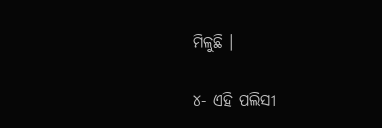ମିଳୁଛି ।

୪- ଏହି ପଲିସୀ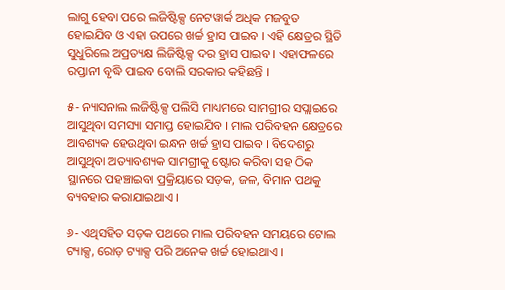ଲାଗୁ ହେବା ପରେ ଲଜିଷ୍ଟିକ୍ସ ନେଟୱାର୍କ ଅଧିକ ମଜବୁତ ହୋଇଯିବ ଓ ଏହା ଉପରେ ଖର୍ଚ୍ଚ ହ୍ରାସ ପାଇବ । ଏହି କ୍ଷେତ୍ରର ସ୍ଥିତି ସୁଧୁରିଲେ ଅପ୍ରତ୍ୟକ୍ଷ ଲିଜିଷ୍ଟିକ୍ସ ଦର ହ୍ରାସ ପାଇବ । ଏହାଫଳରେ ରପ୍ତାନୀ ବୃଦ୍ଧି ପାଇବ ବୋଲି ସରକାର କହିଛନ୍ତି ।

୫- ନ୍ୟାସନାଲ ଲଜିଷ୍ଟିକ୍ସ ପଲିସି ମାଧ୍ୟମରେ ସାମଗ୍ରୀର ସପ୍ଲାଇରେ ଆସୁଥିବା ସମସ୍ୟା ସମାପ୍ତ ହୋଇଯିବ । ମାଲ ପରିବହନ କ୍ଷେତ୍ରରେ ଆବଶ୍ୟକ ହେଉଥିବା ଇନ୍ଧନ ଖର୍ଚ୍ଚ ହ୍ରାସ ପାଇବ । ବିଦେଶରୁ ଆସୁଥିବା ଅତ୍ୟାବଶ୍ୟକ ସାମଗ୍ରୀକୁ ଷ୍ଟୋର କରିବା ସହ ଠିକ ସ୍ଥାନରେ ପହଞ୍ଚାଇବା ପ୍ରକ୍ରିୟାରେ ସଡ଼କ, ଜଳ, ବିମାନ ପଥକୁ ବ୍ୟବହାର କରାଯାଇଥାଏ ।

୬- ଏଥିସହିତ ସଡ଼କ ପଥରେ ମାଲ ପରିବହନ ସମୟରେ ଟୋଲ ଟ୍ୟାକ୍ସ, ରୋଡ଼ ଟ୍ୟାକ୍ସ ପରି ଅନେକ ଖର୍ଚ୍ଚ ହୋଇଥାଏ ।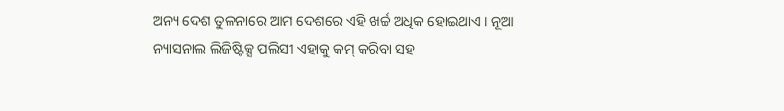ଅନ୍ୟ ଦେଶ ତୁଳନାରେ ଆମ ଦେଶରେ ଏହି ଖର୍ଚ୍ଚ ଅଧିକ ହୋଇଥାଏ । ନୂଆ ନ୍ୟାସନାଲ ଲିଜିଷ୍ଟିକ୍ସ ପଲିସୀ ଏହାକୁ କମ୍ କରିବା ସହ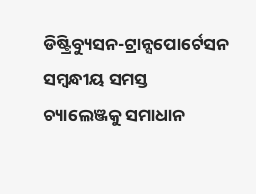ଡିଷ୍ଟ୍ରିବ୍ୟୁସନ-ଟ୍ରାନ୍ସପୋର୍ଟେସନ ସମ୍ବନ୍ଧୀୟ ସମସ୍ତ ଚ୍ୟାଲେଞ୍ଜକୁ ସମାଧାନ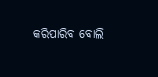କରିପାରିବ ବୋଲି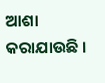ଆଶା କରାଯାଉଛି ।